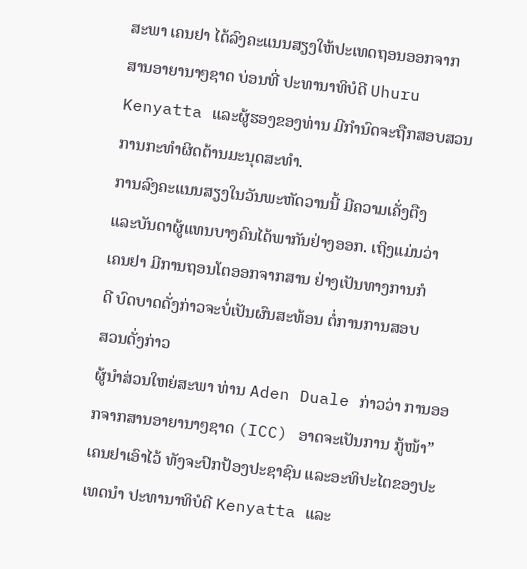ສະພາ ເຄນຢາ ໄດ້ລົງຄະແນນສຽງໃຫ້ປະເທດຖອນອອກຈາກ
ສານອາຍານາໆຊາດ ບ່ອນທີ່ ປະທານາທິບໍດີ Uhuru
Kenyatta ແລະຜູ້ຮອງຂອງທ່ານ ມີກໍານົດຈະຖືກສອບສວນ
ການກະທໍາຜິດຕ້ານມະນຸດສະທໍາ.
ການລົງຄະແນນສຽງໃນວັນພະຫັດວານນີ້ ມີຄວາມເຄັ່ງຕືງ
ແລະບັນດາຜູ້ແທນບາງຄົນໄດ້ພາກັນຢ່າງອອກ. ເຖິງແມ່ນວ່າ
ເຄນຢາ ມີການຖອນໂຕອອກຈາກສານ ຢ່າງເປັນທາງການກໍ
ດີ ບົດບາດດັ່ງກ່າວຈະບໍ່ເປັນຜົນສະທ້ອນ ຕໍ່ການການສອບ
ສວນດັ່ງກ່າວ
ຜູ້ນໍາສ່ວນໃຫຍ່ສະພາ ທ່ານ Aden Duale ກ່າວວ່າ ການອອກຈາກສານອາຍານາໆຊາດ (ICC) ອາດຈະເປັນການ ກູ້ໜ້າ” ເຄນຢາເອົາໄວ້ ທັງຈະປົກປ້ອງປະຊາຊົນ ແລະອະທິປະໄຕຂອງປະເທດນໍາ ປະທານາທິບໍດີ Kenyatta ແລະ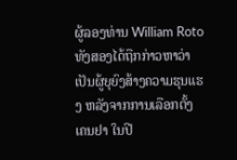ຜູ້ລອງທ່ານ William Roto ທັງສອງໄດ້ຖືກກ່າວຫາວ່າເປັນຜູ້ຍຸຍົງສ້າງຄວາມຮຸນແຮງ ຫລັງຈາກການເລືອກຕັ້ງ ເຄນຢາ ໃນປີ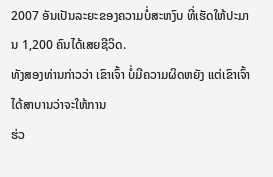2007 ອັນເປັນລະຍະຂອງຄວາມບໍ່ສະຫງົບ ທີ່ເຮັດໃຫ້ປະມານ 1,200 ຄົນໄດ້ເສຍຊີວິດ.
ທັງສອງທ່ານກ່າວວ່າ ເຂົາເຈົ້າ ບໍ່ມີຄວາມຜິດຫຍັງ ແຕ່ເຂົາເຈົ້າໄດ້ສາບານວ່າຈະໃຫ້ການ
ຮ່ວ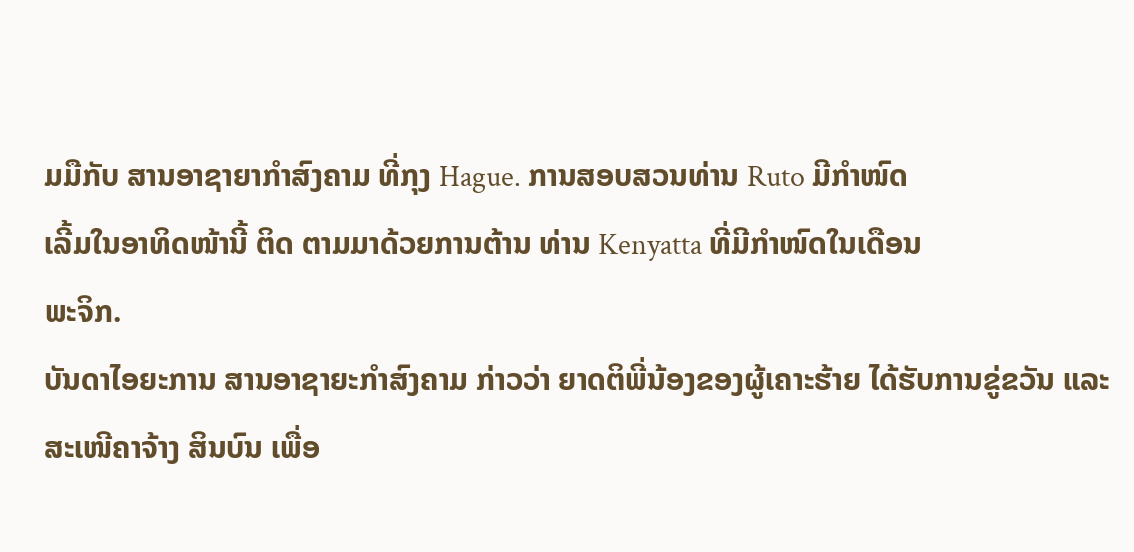ມມືກັບ ສານອາຊາຍາກໍາສົງຄາມ ທີ່ກຸງ Hague. ການສອບສວນທ່ານ Ruto ມີກໍາໜົດ
ເລີ້ມໃນອາທິດໜ້ານີ້ ຕິດ ຕາມມາດ້ວຍການຕ້ານ ທ່ານ Kenyatta ທີ່ມີກໍາໜົດໃນເດືອນ
ພະຈິກ.
ບັນດາໄອຍະການ ສານອາຊາຍະກໍາສົງຄາມ ກ່າວວ່າ ຍາດຕິພີ່ນ້ອງຂອງຜູ້ເຄາະຮ້າຍ ໄດ້ຮັບການຂູ່ຂວັນ ແລະສະເໜີຄາຈ້າງ ສິນບົນ ເພື່ອ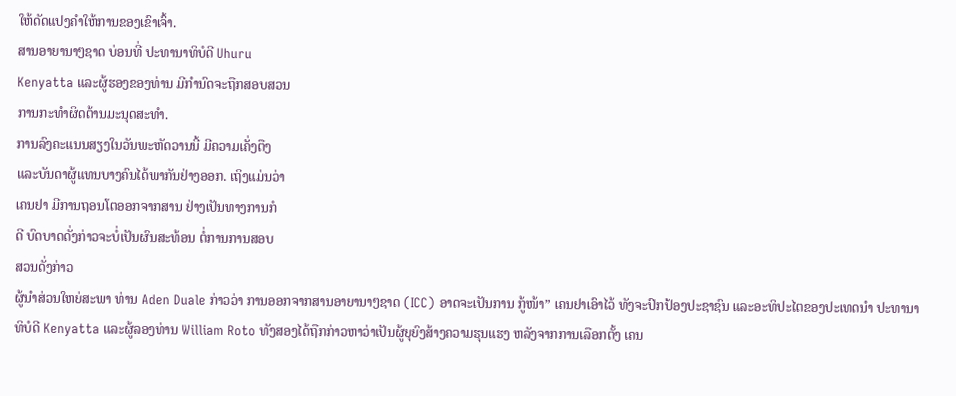ໃຫ້ດັດແປງຄໍາໃຫ້ການຂອງເຂົາເຈົ້າ.
ສານອາຍານາໆຊາດ ບ່ອນທີ່ ປະທານາທິບໍດີ Uhuru
Kenyatta ແລະຜູ້ຮອງຂອງທ່ານ ມີກໍານົດຈະຖືກສອບສວນ
ການກະທໍາຜິດຕ້ານມະນຸດສະທໍາ.
ການລົງຄະແນນສຽງໃນວັນພະຫັດວານນີ້ ມີຄວາມເຄັ່ງຕືງ
ແລະບັນດາຜູ້ແທນບາງຄົນໄດ້ພາກັນຢ່າງອອກ. ເຖິງແມ່ນວ່າ
ເຄນຢາ ມີການຖອນໂຕອອກຈາກສານ ຢ່າງເປັນທາງການກໍ
ດີ ບົດບາດດັ່ງກ່າວຈະບໍ່ເປັນຜົນສະທ້ອນ ຕໍ່ການການສອບ
ສວນດັ່ງກ່າວ
ຜູ້ນໍາສ່ວນໃຫຍ່ສະພາ ທ່ານ Aden Duale ກ່າວວ່າ ການອອກຈາກສານອາຍານາໆຊາດ (ICC) ອາດຈະເປັນການ ກູ້ໜ້າ” ເຄນຢາເອົາໄວ້ ທັງຈະປົກປ້ອງປະຊາຊົນ ແລະອະທິປະໄຕຂອງປະເທດນໍາ ປະທານາທິບໍດີ Kenyatta ແລະຜູ້ລອງທ່ານ William Roto ທັງສອງໄດ້ຖືກກ່າວຫາວ່າເປັນຜູ້ຍຸຍົງສ້າງຄວາມຮຸນແຮງ ຫລັງຈາກການເລືອກຕັ້ງ ເຄນ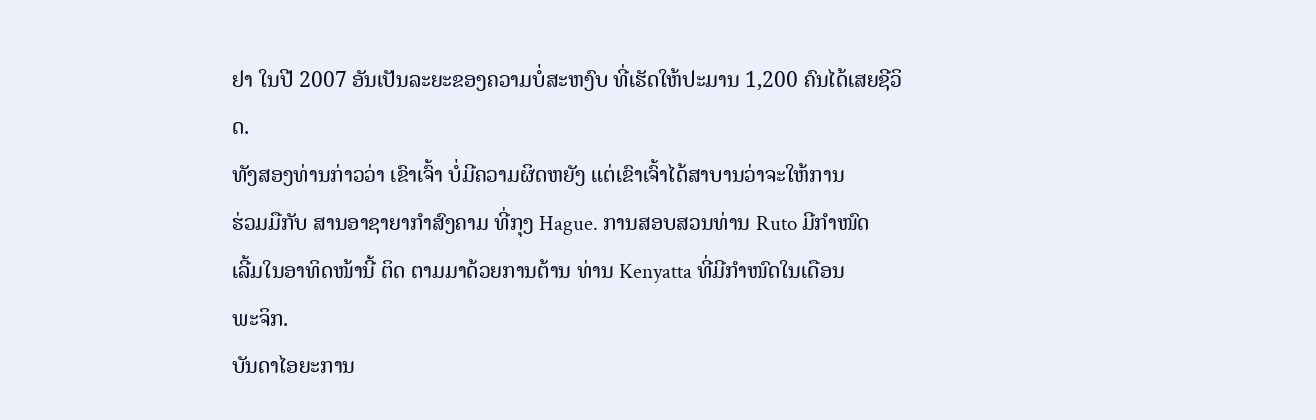ຢາ ໃນປີ 2007 ອັນເປັນລະຍະຂອງຄວາມບໍ່ສະຫງົບ ທີ່ເຮັດໃຫ້ປະມານ 1,200 ຄົນໄດ້ເສຍຊີວິດ.
ທັງສອງທ່ານກ່າວວ່າ ເຂົາເຈົ້າ ບໍ່ມີຄວາມຜິດຫຍັງ ແຕ່ເຂົາເຈົ້າໄດ້ສາບານວ່າຈະໃຫ້ການ
ຮ່ວມມືກັບ ສານອາຊາຍາກໍາສົງຄາມ ທີ່ກຸງ Hague. ການສອບສວນທ່ານ Ruto ມີກໍາໜົດ
ເລີ້ມໃນອາທິດໜ້ານີ້ ຕິດ ຕາມມາດ້ວຍການຕ້ານ ທ່ານ Kenyatta ທີ່ມີກໍາໜົດໃນເດືອນ
ພະຈິກ.
ບັນດາໄອຍະການ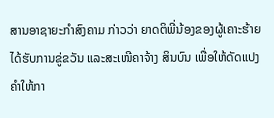ສານອາຊາຍະກໍາສົງຄາມ ກ່າວວ່າ ຍາດຕິພີ່ນ້ອງຂອງຜູ້ເຄາະຮ້າຍ ໄດ້ຮັບການຂູ່ຂວັນ ແລະສະເໜີຄາຈ້າງ ສິນບົນ ເພື່ອໃຫ້ດັດແປງຄໍາໃຫ້ກາ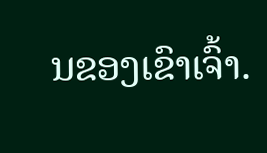ນຂອງເຂົາເຈົ້າ.